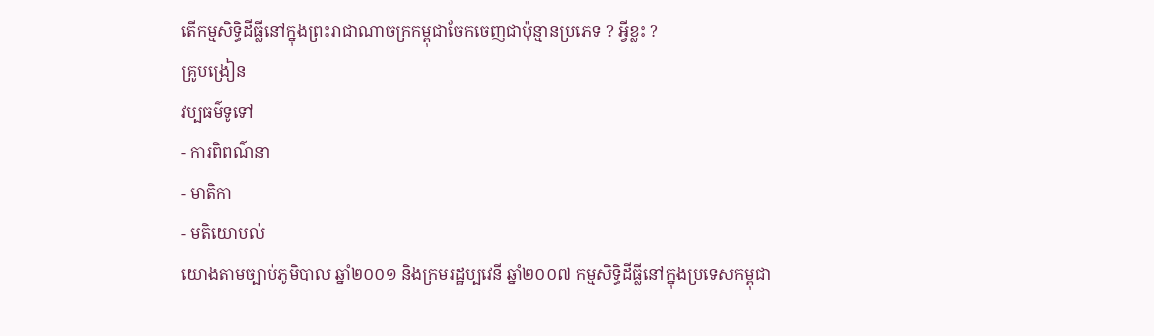តើកម្មសិទ្ធិដីធ្លីនៅក្នុងព្រះរាជាណាចក្រកម្ពុជាចែកចេញជាប៉ុន្មានប្រភេទ ? អ្វីខ្លះ ?
គ្រូបង្រៀន
វប្បធម៌ទូទៅ
- ការពិពណ៌នា
- មាតិកា
- មតិយោបល់
យោងតាមច្បាប់ភូមិបាល ឆ្នាំ២០០១ និងក្រមរដ្ឋប្បវេនី ឆ្នាំ២០០៧ កម្មសិទ្ធិដីធ្លីនៅក្នុងប្រទេសកម្ពុជា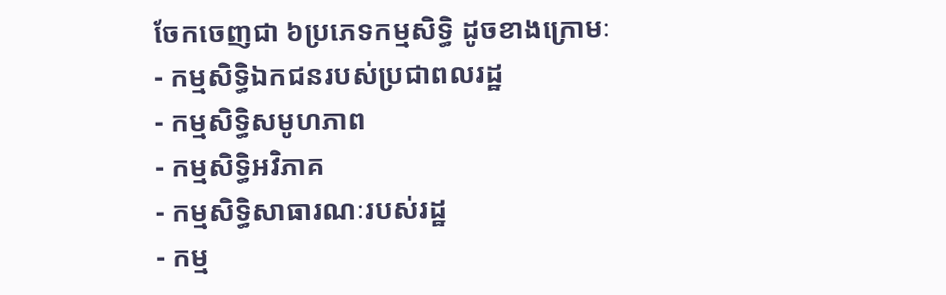ចែកចេញជា ៦ប្រភេទកម្មសិទ្ធិ ដូចខាងក្រោមៈ
- កម្មសិទ្ធិឯកជនរបស់ប្រជាពលរដ្ឋ
- កម្មសិទ្ធិសមូហភាព
- កម្មសិទ្ធិអវិភាគ
- កម្មសិទ្ធិសាធារណៈរបស់រដ្ឋ
- កម្ម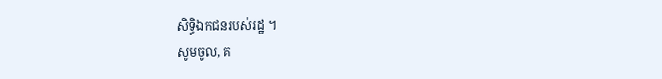សិទ្ធិឯកជនរបស់រដ្ឋ ។
សូមចូល, គ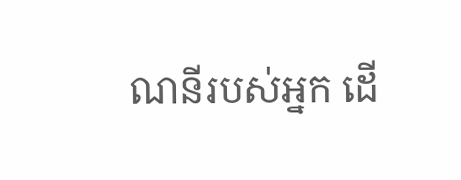ណនីរបស់អ្នក ដើ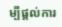ម្បីផ្តល់ការ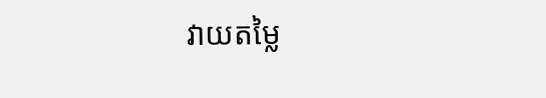វាយតម្លៃ